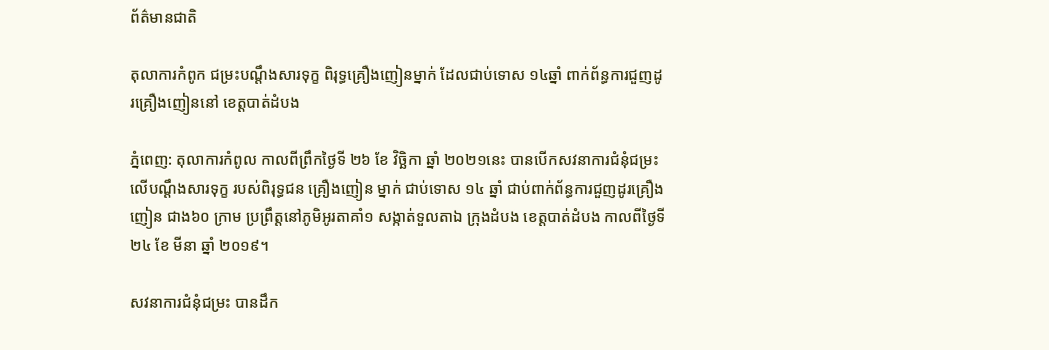ព័ត៌មានជាតិ

តុលាការកំពូក ជម្រះបណ្តឹងសារទុក្ខ ពិរុទ្ធគ្រឿងញៀនម្នាក់ ដែលជាប់ទោស ១៤ឆ្នាំ ពាក់ព័ន្ធការជួញដូរគ្រឿងញៀននៅ ខេត្តបាត់ដំបង

ភ្នំពេញ: តុលាការកំពូល កាលពីព្រឹកថ្ងៃទី ២៦ ខែ វិច្ឆិកា ឆ្នាំ ២០២១នេះ បានបើកសវនាការជំនុំជម្រះ លើបណ្តឹងសារទុក្ខ របស់ពិរុទ្ធជន គ្រឿងញៀន ម្នាក់ ជាប់ទោស ១៤ ឆ្នាំ ជាប់ពាក់ព័ន្ធការជួញដូរគ្រឿងញៀន ជាង៦០ ក្រាម ប្រព្រឹត្តនៅភូមិអូរតាគាំ១ សង្កាត់ទួលតាឯ ក្រុងដំបង ខេត្តបាត់ដំបង កាលពីថ្ងៃទី ២៤ ខែ មីនា ឆ្នាំ ២០១៩។

សវនាការជំនុំជម្រះ បានដឹក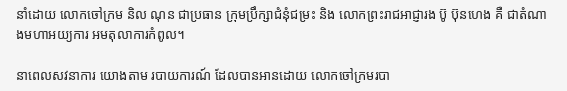នាំដោយ លោកចៅក្រម និល ណុន ជាប្រធាន ក្រុមប្រឹក្សាជំនុំជម្រះ និង លោកព្រះរាជអាជ្ញារង ប៊ូ ប៊ុនហេង គឺ ជាតំណាងមហាអយ្យការ អមតុលាការកំពូល។

នាពេលសវនាការ យោងតាម របាយការណ៍ ដែលបានអានដោយ លោកចៅក្រមរបា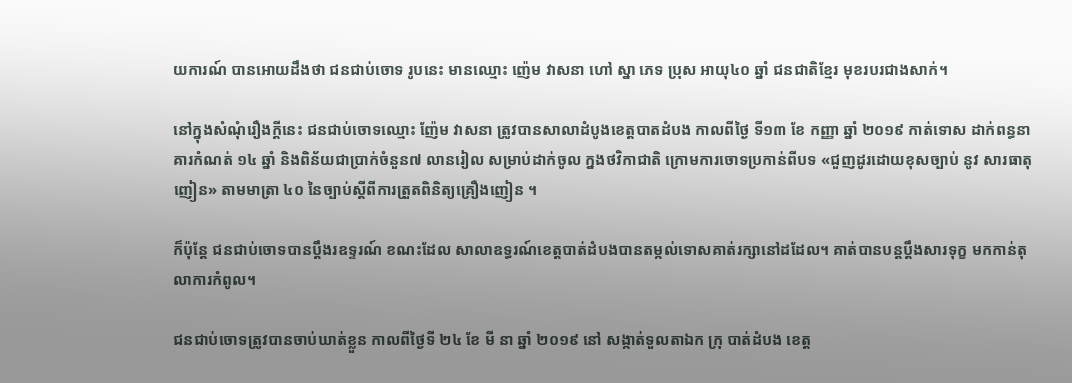យការណ៍ បានអោយដឹងថា ជនជាប់ចោទ រូបនេះ មានឈ្មោះ ញ៉េម វាសនា ហៅ ស្នា ភេទ ប្រុស អាយុ៤០ ឆ្នាំ ជនជាតិខ្មែរ មុខរបរជាងសាក់។

នៅក្នុងសំណុំរឿងក្តីនេះ ជនជាប់ចោទឈ្មោះ ញ៉ែម វាសនា ត្រូវបានសាលាដំបូងខេត្តបាតដំបង កាលពីថ្ងៃ ទី១៣ ខែ កញ្ញា ឆ្នាំ ២០១៩ កាត់ទោស ដាក់ពន្ធនាគារកំណត់ ១៤ ឆ្នាំ និងពិន័យជាប្រាក់ចំនួន៧ លានរៀល សម្រាប់ដាក់ចូល ក្នងថវិកាជាតិ ក្រោមការចោទប្រកាន់ពីបទ «ជួញដូរដោយខុសច្បាប់ នូវ សារធាតុញៀន» តាមមាត្រា ៤០ នៃច្បាប់ស្តីពីការត្រួតពិនិត្យគ្រឿងញៀន ។

ក៏ប៉ុន្តែ ជនជាប់ចោទបានប្តឹងរឧទ្ទរណ៍ ខណះដែល សាលាឧទ្ធរណ៍ខេត្តបាត់ដំបងបានតម្កល់ទោសគាត់រក្សានៅដដែល។ គាត់បានបន្តប្តឹងសារទុក្ខ មកកាន់តុលាការកំពូល។

ជនជាប់ចោទត្រូវបានចាប់ឃាត់ខ្លួន កាលពីថ្ងៃទី ២៤ ខែ មី នា ឆ្នាំ ២០១៩ នៅ សង្កាត់ទួលតាឯក ក្រុ បាត់ដំបង ខេត្ត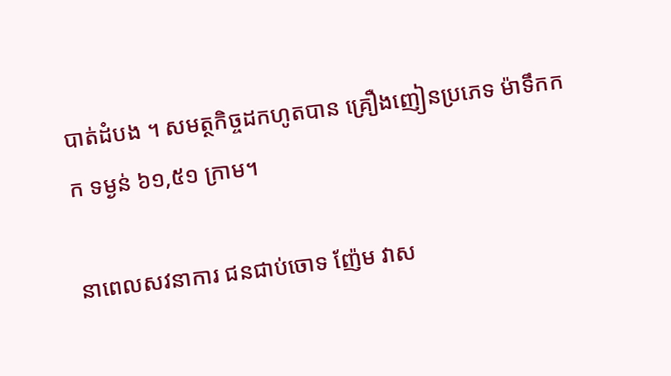បាត់ដំបង ។ សមត្ថកិច្ចដកហូតបាន គ្រឿងញៀនប្រភេទ ម៉ាទឹកកក ទម្ងន់ ៦១,៥១ ក្រាម។

នាពេលសវនាការ ជនជាប់ចោទ ញ៉ែម វាស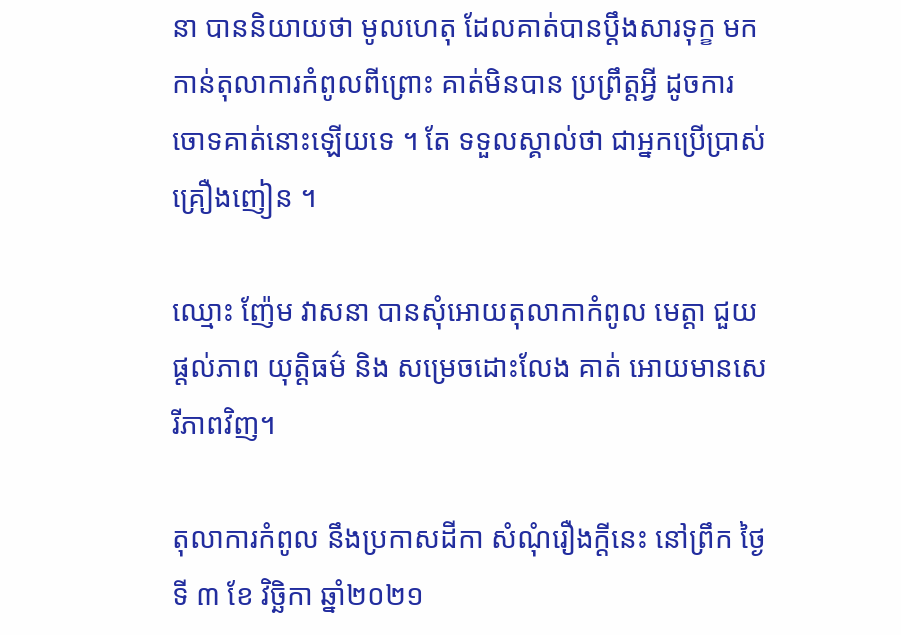នា បាននិយាយថា មូលហេតុ ដែលគាត់បានប្តឹងសារទុក្ខ មកកាន់តុលាការកំពូលពីព្រោះ គាត់មិនបាន ប្រព្រឹត្តអ្វី ដូចការចោទគាត់នោះឡើយទេ ។ តែ ទទួលស្គាល់ថា ជាអ្នកប្រើប្រាស់គ្រឿងញៀន ។

ឈ្មោះ ញ៉ែម វាសនា បានសុំអោយតុលាកាកំពូល មេត្តា ជួយផ្តល់ភាព យុត្តិធម៌ និង សម្រេចដោះលែង គាត់ អោយមានសេរីភាពវិញ។

តុលាការកំពូល នឹងប្រកាសដីកា សំណុំរឿងក្តីនេះ នៅព្រឹក ថ្ងៃទី ៣ ខែ វិច្ឆិកា ឆ្នាំ២០២១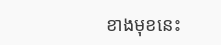ខាងមុខនេះ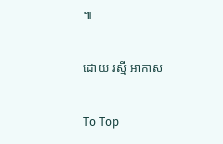៕

ដោយ រស្មី អាកាស

To Top